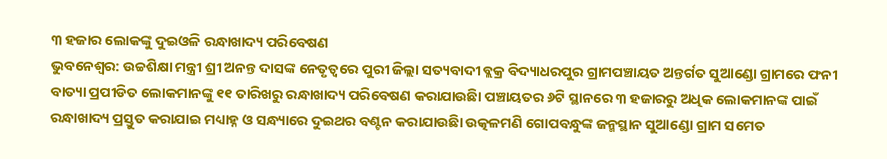୩ ହଜାର ଲୋକଙ୍କୁ ଦୁଇଓଳି ରନ୍ଧାଖାଦ୍ୟ ପରିବେଷଣ
ଭୁବନେଶ୍ୱର: ଉଚ୍ଚଶିକ୍ଷା ମନ୍ତ୍ରୀ ଶ୍ରୀ ଅନନ୍ତ ଦାସଙ୍କ ନେତୃତ୍ୱରେ ପୁରୀ ଜିଲ୍ଲା ସତ୍ୟବାଦୀ ବ୍ଲକ୍ର ବିଦ୍ୟାଧରପୁର ଗ୍ରାମପଞ୍ଚାୟତ ଅନ୍ତର୍ଗତ ସୁଆଣ୍ଡୋ ଗ୍ରାମରେ ଫନୀ ବାତ୍ୟା ପ୍ରପୀଡିତ ଲୋକମାନଙ୍କୁ ୧୧ ତାରିଖରୁ ରନ୍ଧାଖାଦ୍ୟ ପରିବେଷଣ କରାଯାଉଛିା ପଞ୍ଚାୟତର ୬ଟି ସ୍ଥାନରେ ୩ ହଜାରରୁ ଅଧିକ ଲୋକମାନଙ୍କ ପାଇଁ ରନ୍ଧାଖାଦ୍ୟ ପ୍ରସ୍ତୁତ କରାଯାଇ ମଧ୍ୟାହ୍ନ ଓ ସନ୍ଧ୍ୟାରେ ଦୁଇଥର ବଣ୍ଟନ କରାଯାଉଛିା ଉତ୍କଳମଣି ଗୋପବନ୍ଧୁଙ୍କ ଜନ୍ମସ୍ଥାନ ସୁଆଣ୍ଡୋ ଗ୍ରାମ ସମେତ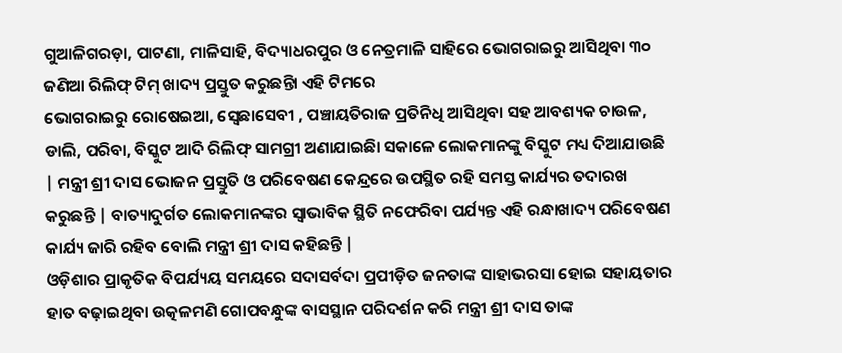ଗୁଆଳିଗରଡ଼ା, ପାଟଣା, ମାଳିସାହି, ବିଦ୍ୟାଧରପୁର ଓ ନେତ୍ରମାଳି ସାହିରେ ଭୋଗରାଇରୁ ଆସିଥିବା ୩୦ ଜଣିଆ ରିଲିଫ୍ ଟିମ୍ ଖାଦ୍ୟ ପ୍ରସ୍ତୁତ କରୁଛନ୍ତିା ଏହି ଟିମରେ
ଭୋଗରାଇରୁ ରୋଷେଇଆ, ସ୍ବେଛାସେବୀ , ପଞ୍ଚାୟତିରାଜ ପ୍ରତିନିଧି ଆସିଥିବା ସହ ଆବଶ୍ୟକ ଚାଉଳ, ଡାଲି, ପରିବା, ବିସ୍କୁଟ ଆଦି ରିଲିଫ୍ ସାମଗ୍ରୀ ଅଣାଯାଇଛିା ସକାଳେ ଲୋକମାନଙ୍କୁ ବିସ୍କୁଟ ମଧ୍ୟ ଦିଆଯାଉଛି | ମନ୍ତ୍ରୀ ଶ୍ରୀ ଦାସ ଭୋଜନ ପ୍ରସ୍ତୁତି ଓ ପରିବେଷଣ କେନ୍ଦ୍ରରେ ଉପସ୍ଥିତ ରହି ସମସ୍ତ କାର୍ଯ୍ୟର ତଦାରଖ କରୁଛନ୍ତି | ବାତ୍ୟାଦୁର୍ଗତ ଲୋକମାନଙ୍କର ସ୍ୱାଭାବିକ ସ୍ଥିତି ନଫେରିବା ପର୍ଯ୍ୟନ୍ତ ଏହି ରନ୍ଧାଖାଦ୍ୟ ପରିବେଷଣ କାର୍ଯ୍ୟ ଜାରି ରହିବ ବୋଲି ମନ୍ତ୍ରୀ ଶ୍ରୀ ଦାସ କହିଛନ୍ତି |
ଓଡ଼ିଶାର ପ୍ରାକୃତିକ ବିପର୍ଯ୍ୟୟ ସମୟରେ ସଦାସର୍ବଦା ପ୍ରପୀଡ଼ିତ ଜନତାଙ୍କ ସାହାଭରସା ହୋଇ ସହାୟତାର ହାତ ବଢ଼ାଇଥିବା ଉତ୍କଳମଣି ଗୋପବନ୍ଧୁଙ୍କ ବାସସ୍ଥାନ ପରିଦର୍ଶନ କରି ମନ୍ତ୍ରୀ ଶ୍ରୀ ଦାସ ତାଙ୍କ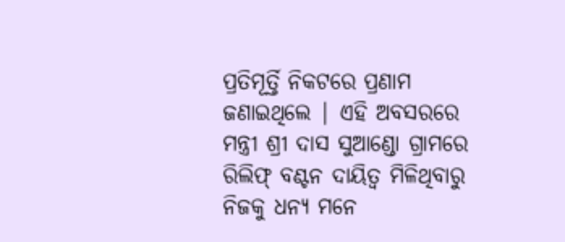ପ୍ରତିମୂର୍ତ୍ତି ନିକଟରେ ପ୍ରଣାମ ଜଣାଇଥିଲେ | ଏହି ଅବସରରେ ମନ୍ତ୍ରୀ ଶ୍ରୀ ଦାସ ସୁଆଣ୍ଡୋ ଗ୍ରାମରେ ରିଲିଫ୍ ବଣ୍ଟନ ଦାୟିତ୍ୱ ମିଳିଥିବାରୁ ନିଜକୁ ଧନ୍ୟ ମନେ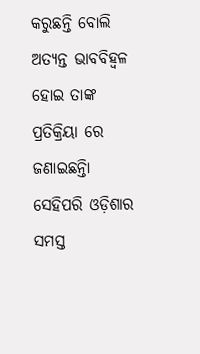କରୁଛନ୍ତି ବୋଲି ଅତ୍ୟନ୍ତ ଭାବବିହ୍ୱଳ ହୋଇ ତାଙ୍କ ପ୍ରତିକ୍ରିୟା ରେ ଜଣାଇଛନ୍ତିା ସେହିପରି ଓଡ଼ିଶାର ସମସ୍ତ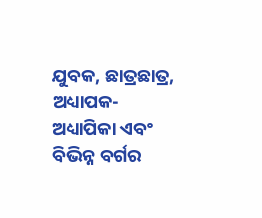ଯୁବକ, ଛାତ୍ରଛାତ୍ର, ଅଧ୍ୟାପକ-ଅଧ୍ୟାପିକା ଏବଂ ବିଭିନ୍ନ ବର୍ଗର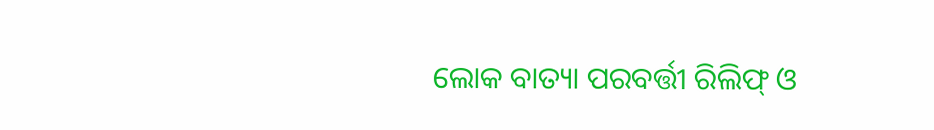ଲୋକ ବାତ୍ୟା ପରବର୍ତ୍ତୀ ରିଲିଫ୍ ଓ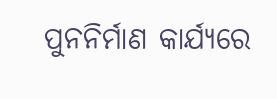ପୁନନିର୍ମାଣ କାର୍ଯ୍ୟରେ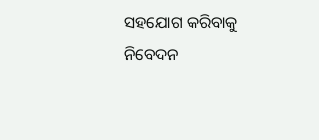ସହଯୋଗ କରିବାକୁ ନିବେଦନ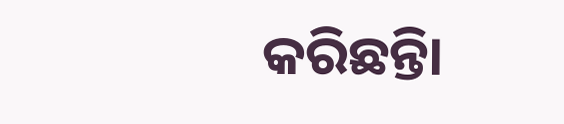କରିଛନ୍ତିା